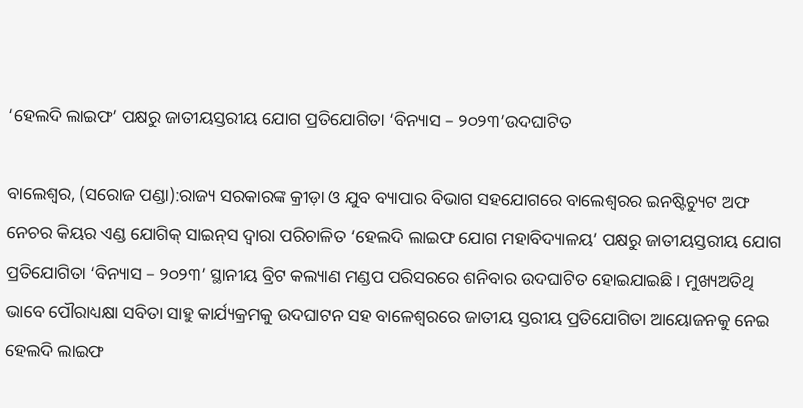‘ହେଲଦି ଲାଇଫ’ ପକ୍ଷରୁ ଜାତୀୟସ୍ତରୀୟ ଯୋଗ ପ୍ରତିଯୋଗିତା ‘ବିନ୍ୟାସ – ୨୦୨୩’ଉଦଘାଟିତ

ବାଲେଶ୍ୱର, (ସରୋଜ ପଣ୍ଡା):ରାଜ୍ୟ ସରକାରଙ୍କ କ୍ରୀଡ଼ା ଓ ଯୁବ ବ୍ୟାପାର ବିଭାଗ ସହଯୋଗରେ ବାଲେଶ୍ୱରର ଇନଷ୍ଟିଚ୍ୟୁଟ ଅଫ ନେଚର କିୟର ଏଣ୍ଡ ଯୋଗିକ୍ ସାଇନ୍‌ସ ଦ୍ୱାରା ପରିଚାଳିତ ‘ହେଲଦି ଲାଇଫ ଯୋଗ ମହାବିଦ୍ୟାଳୟ’ ପକ୍ଷରୁ ଜାତୀୟସ୍ତରୀୟ ଯୋଗ ପ୍ରତିଯୋଗିତା ‘ବିନ୍ୟାସ – ୨୦୨୩’ ସ୍ଥାନୀୟ ବ୍ରିଟ କଲ୍ୟାଣ ମଣ୍ଡପ ପରିସରରେ ଶନିବାର ଉଦଘାଟିତ ହୋଇଯାଇଛି । ମୁଖ୍ୟଅତିଥି ଭାବେ ପୌରାଧ୍ୟକ୍ଷା ସବିତା ସାହୁ କାର୍ଯ୍ୟକ୍ରମକୁ ଉଦଘାଟନ ସହ ବାଳେଶ୍ୱରରେ ଜାତୀୟ ସ୍ତରୀୟ ପ୍ରତିଯୋଗିତା ଆୟୋଜନକୁ ନେଇ ହେଲଦି ଲାଇଫ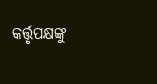କର୍ତ୍ତୃପକ୍ଷଙ୍କୁ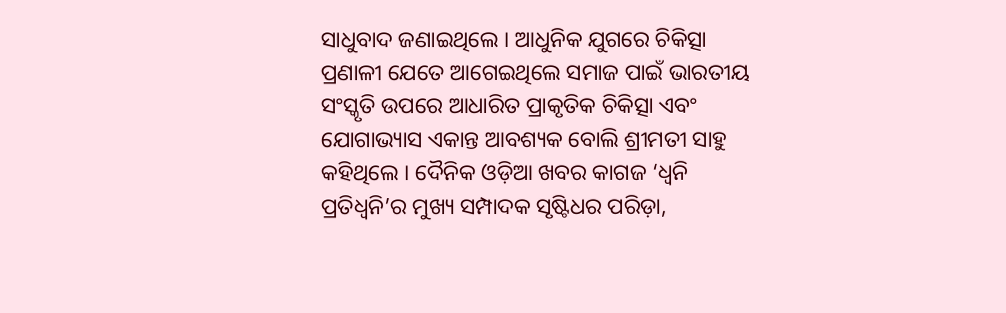ସାଧୁବାଦ ଜଣାଇଥିଲେ । ଆଧୁନିକ ଯୁଗରେ ଚିକିତ୍ସା ପ୍ରଣାଳୀ ଯେତେ ଆଗେଇଥିଲେ ସମାଜ ପାଇଁ ଭାରତୀୟ ସଂସ୍କୃତି ଉପରେ ଆଧାରିତ ପ୍ରାକୃତିକ ଚିକିତ୍ସା ଏବଂ ଯୋଗାଭ୍ୟାସ ଏକାନ୍ତ ଆବଶ୍ୟକ ବୋଲି ଶ୍ରୀମତୀ ସାହୁ କହିଥିଲେ । ଦୈନିକ ଓଡ଼ିଆ ଖବର କାଗଜ ‘ଧ୍ୱନି ପ୍ରତିଧ୍ୱନି’ର ମୁଖ୍ୟ ସମ୍ପାଦକ ସୃଷ୍ଟିଧର ପରିଡ଼ା,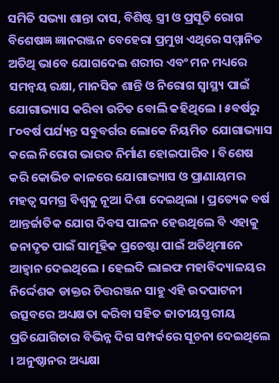ସମିତି ସଭ୍ୟା ଶାନ୍ତା ଦାସ, ବିଶିଷ୍ଟ ସ୍ତ୍ରୀ ଓ ପ୍ରସୂତି ରୋଗ ବିଶେଷଜ୍ଞ ଜ୍ଞାନରଞ୍ଜନ ବେହେରା ପ୍ରମୁଖ ଏଥିରେ ସମ୍ମାନିତ ଅତିଥି ଭାବେ ଯୋଗଦେଇ ଶରୀର ଏବଂ ମନ ମଧ୍ୟରେ ସମନ୍ୱୟ ରକ୍ଷା, ମାନସିକ ଶାନ୍ତି ଓ ନିରୋଗ ସ୍ୱାସ୍ଥ୍ୟ ପାଇଁ ଯୋଗାଭ୍ୟାସ କରିବା ଉଚିତ ବୋଲି କହିଥିଲେ । ୫ବର୍ଷରୁ ୮୦ବର୍ଷ ପର୍ଯ୍ୟନ୍ତ ସବୁବର୍ଗର ଲୋକେ ନିୟମିତ ଯୋଗାଭ୍ୟାସ କଲେ ନିରୋଗ ଭାରତ ନିର୍ମାଣ ହୋଇପାରିବ । ବିଶେଷ କରି କୋଭିଡ କାଳରେ ଯୋଗାଭ୍ୟାସ ଓ ପ୍ରାଣାୟମର ମହତ୍ୱ ସମଗ୍ର ବିଶ୍ୱକୁ ନୂଆ ଦିଶା ଦେଇଥିଲା । ପ୍ରତ୍ୟେକ ବର୍ଷ ଆନ୍ତର୍ଜାତିକ ଯୋଗ ଦିବସ ପାଳନ ହେଉଥିଲେ ବି ଏହାକୁ ଜନାଦୃତ ପାଇଁ ସାମୂହିକ ପ୍ରଚେଷ୍ଟା ପାଇଁ ଅତିଥିମାନେ ଆହ୍ୱାନ ଦେଇଥିଲେ । ହେଲଦି ଲାଇଫ ମହାବିଦ୍ୟାଳୟର ନିର୍ଦ୍ଦେଶକ ଡାକ୍ତର ଚିତ୍ତରଞ୍ଜନ ସାହୁ ଏହି ଉଦଘାଟନୀ ଉତ୍ସବରେ ଅଧ୍ୟକ୍ଷତା କରିବା ସହିତ ଜାତୀୟସ୍ତରୀୟ ପ୍ରତିଯୋଗିତାର ବିଭିନ୍ନ ଦିଗ ସମ୍ପର୍କରେ ସୂଚନା ଦେଇଥିଲେ । ଅନୁଷ୍ଠାନର ଅଧ୍ୟକ୍ଷା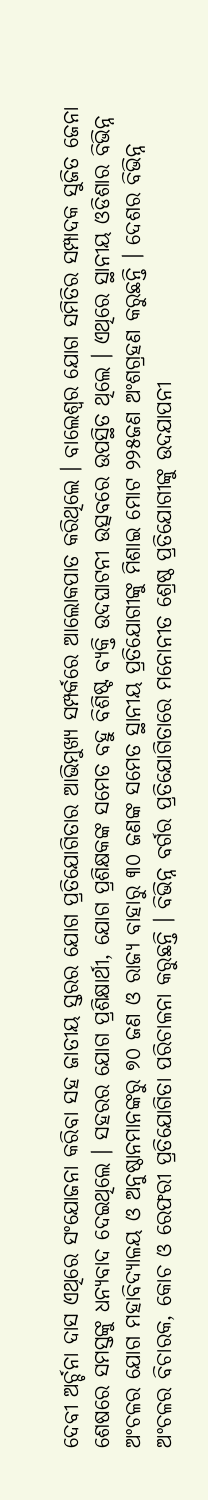ଦେବୀ ଅର୍ଚ୍ଚନା ଦାସ ଏଥିରେ ସଂଯୋଜନା କରିବା ସହ ଜାତୀୟ ସ୍ତରର ଯୋଗ ପ୍ରତିଯୋଗିତାର ଆଭିମୁଖ୍ୟ ସମ୍ପର୍କରେ ଆଲୋକପାତ କରିଥିଲେ । ବାଲେଶ୍ୱର ଯୋଗ ସମିତିର ସମ୍ପାଦକ ସୁଜିତ ଜେନା ଶେଷରେ ସମସ୍ତଙ୍କୁ ଧନ୍ୟବାଦ ଦେଇଥିଲେ । ସହରର ଯୋଗ ପ୍ରଶିକ୍ଷାର୍ଥୀ, ଯୋଗ ପ୍ରଶିକ୍ଷକଙ୍କ ସମେତ ବହୁ ବିଶିଷ୍ଟ ବ୍ୟକ୍ତି ଉଦଘାଟନୀ ଉତ୍ସବରେ ଉପସ୍ଥିତ ଥିଲେ । ଏଥିରେ ସ୍ଥାନୀୟ ଓଡିଶାର ବିଭିନ୍ନ ଅଂଚଳର ଯୋଗ ମହାବିଦ୍ୟାଳୟ ଓ ଅନୁଷ୍ଠାନମାନଙ୍କରୁ ୭୦ ଜଣ ଓ ରାଜ୍ୟ ବାହାରୁ ୩୦ ଜଣଙ୍କ ସମେତ ସ୍ଥାନୀୟ ପ୍ରତିଯୋଗୀଙ୍କୁ ମିଶାଇ ମୋଟ ୨୨୫ଜଣ ଅଂଶଗ୍ରହଣ କରୁଛନ୍ତି । ଦେଶର ବିଭିନ୍ନ ଅଂଚଳର ବିଚାରକ, କୋଚ ଓ ରେଫରୀ ପ୍ରତିଯୋଗିତା ପରିଚାଳନା କରୁଛନ୍ତି । ବିଭିନ୍ନ ବର୍ଗର ପ୍ରତିଯୋଗିତାରେ ମନୋନୀତ ଶ୍ରେଷ୍ଠ ପ୍ରତିଯୋଗୀଙ୍କୁ ଉଦଯାପନୀ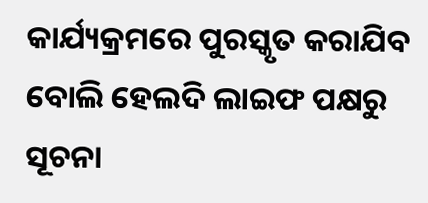କାର୍ଯ୍ୟକ୍ରମରେ ପୁରସ୍କୃତ କରାଯିବ ବୋଲି ହେଲଦି ଲାଇଫ ପକ୍ଷରୁ ସୂଚନା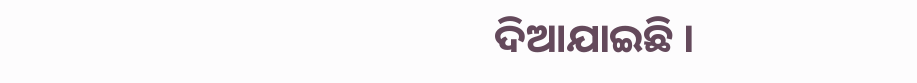ଦିଆଯାଇଛି ।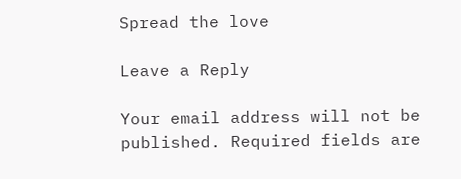Spread the love

Leave a Reply

Your email address will not be published. Required fields are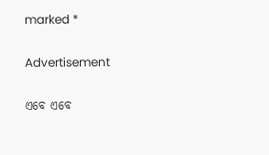marked *

Advertisement

ଏବେ ଏବେ